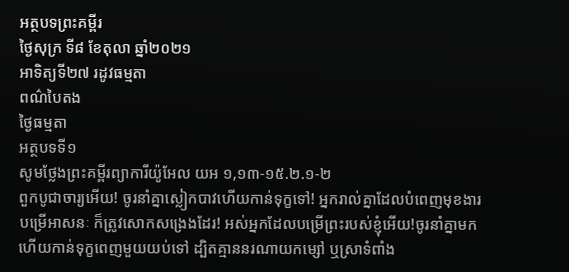អត្ថបទព្រះគម្ពីរ
ថ្ងៃសុក្រ ទី៨ ខែតុលា ឆ្នាំ២០២១
អាទិត្យទី២៧ រដូវធម្មតា
ពណ៌បៃតង
ថ្ងៃធម្មតា
អត្ថបទទី១
សូមថ្លែងព្រះគម្ពីរព្យាការីយ៉ូអែល យអ ១,១៣-១៥.២.១-២
ពួកបូជាចារ្យអើយ! ចូរនាំគ្នាស្លៀកបាវហើយកាន់ទុក្ខទៅ! អ្នករាល់គ្នាដែលបំពេញមុខងារបម្រើអាសនៈ ក៏ត្រូវសោកសង្រេងដែរ! អស់អ្នកដែលបម្រើព្រះរបស់ខ្ញុំអើយ!ចូរនាំគ្នាមក ហើយកាន់ទុក្ខពេញមួយយប់ទៅ ដ្បិតគ្មាននរណាយកម្សៅ ឬស្រាទំពាំង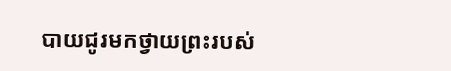បាយជូរមកថ្វាយព្រះរបស់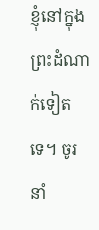ខ្ញុំនៅក្នុងព្រះដំណាក់ទៀតទេ។ ចូរនាំ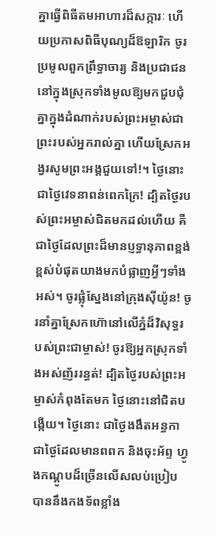គ្នាធ្វើពិធីតមអាហារដ៏សក្ការៈ ហើយប្រកាសពិធីបុណ្យដ៏ឱឡារិក ចូរប្រមូលពួកព្រឹទ្ធាចារ្យ និងប្រជាជននៅក្នុងស្រុកទាំងមូលឱ្យមកជួបជុំគ្នាក្នុងដំណាក់របស់ព្រះអម្ចាស់ជាព្រះរបស់អ្នករាល់គ្នា ហើយស្រែកអង្វរសូមព្រះអង្គជួយទៅ!។ ថ្ងៃនោះជាថ្ងៃវេទនាពន់ពេកក្រៃ! ដ្បិតថ្ងៃរបស់ព្រះអម្ចាស់ជិតមកដល់ហើយ គឺជាថ្ងៃដែលព្រះដ៏មានប្ញទ្ធានុភាពខ្ពង់ខ្ពស់បំផុតយាងមកបំផ្លាញអ្វីៗទាំងអស់។ ចូរផ្លុំស្នែងនៅក្រុងស៊ីយ៉ូន! ចូរនាំគ្នាស្រែកហ៊ោនៅលើភ្នំដ៏វិសុទ្ធរបស់ព្រះជាម្ចាស់! ចូរឱ្យអ្នកស្រុកទាំងអស់ញ័ររន្ធត់! ដ្បិតថ្ងៃរបស់ព្រះអម្ចាស់កំពុងតែមក ថ្ងៃនោះនៅជិតបង្កើយ។ ថ្ងៃនោះ ជាថ្ងៃងងឹតអន្ធកា ជាថ្ងៃដែលមានពពក និងចុះអ័ព្ទ ហ្វូងកណ្ដូបដ៏ច្រើនលើសលប់ប្រៀបបាននឹងកងទ័ពខ្លាំង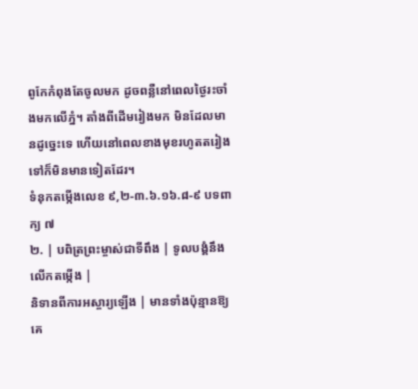ពូកែកំពុងតែចូលមក ដូចពន្លឺនៅពេលថ្ងៃរះចាំងមកលើភ្នំ។ តាំងពីដើមរៀងមក មិនដែលមានដូច្នេះទេ ហើយនៅពេលខាងមុខរហូតតរៀងទៅក៏មិនមានទៀតដែរ។
ទំនុកតម្កើងលេខ ៩,២-៣.៦.១៦.៨-៩ បទពាក្យ ៧
២. | បពិត្រព្រះម្ចាស់ជាទីពឹង | ទូលបង្គំនឹងលើកតម្កើង |
និទានពីការអស្ចារ្យឡើង | មានទាំងប៉ុន្មានឱ្យគេ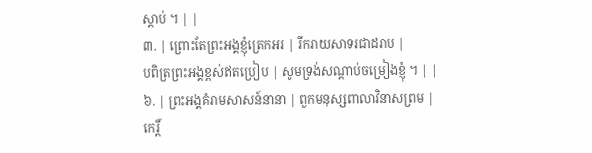ស្ដាប់ ។ | |
៣. | ព្រោះតែព្រះអង្គខ្ញុំត្រេកអរ | រីករាយសាទរជាដរាប |
បពិត្រព្រះអង្គខ្ពស់ឥតប្រៀប | សូមទ្រង់សណ្ដាប់ចម្រៀងខ្ញុំ ។ | |
៦. | ព្រះអង្គគំរាមសាសន៍នានា | ពួកមនុស្សពាលាវិនាសព្រម |
កេរិ៍្ដ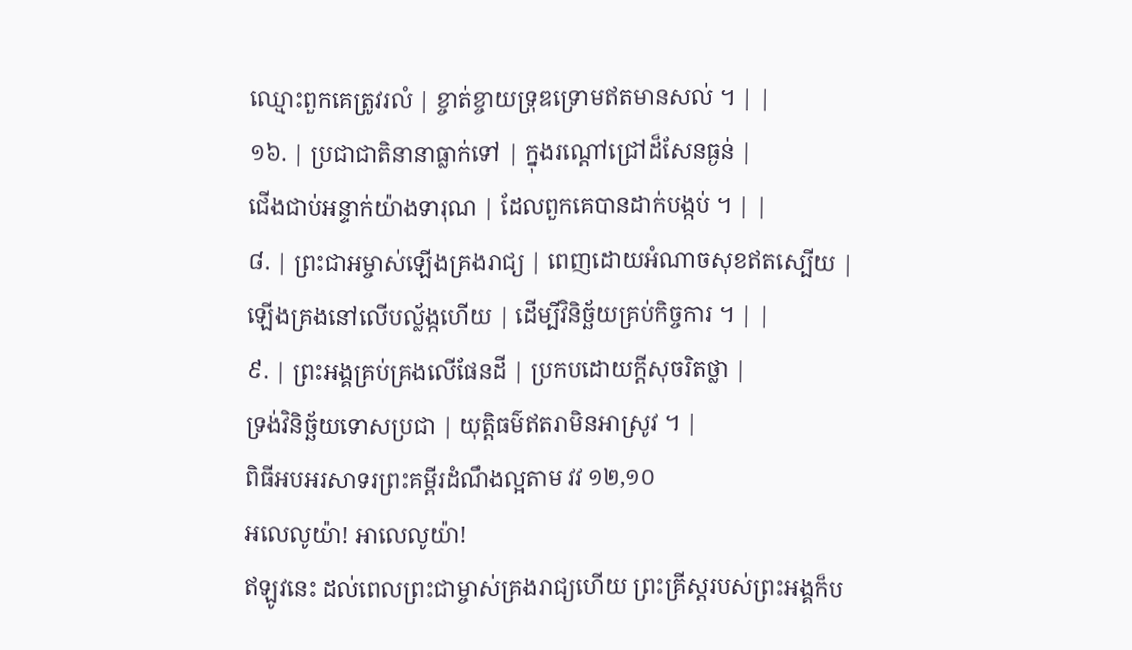ឈ្មោះពួកគេត្រូវរលំ | ខ្ចាត់ខ្ចាយទ្រុឌទ្រោមឥតមានសល់ ។ | |
១៦. | ប្រជាជាតិនានាធ្លាក់ទៅ | ក្នុងរណ្ដៅជ្រៅដ៏សែនធ្ងន់ |
ជើងជាប់អន្ទាក់យ៉ាងទារុណ | ដែលពួកគេបានដាក់បង្កប់ ។ | |
៨. | ព្រះជាអម្ចាស់ឡើងគ្រងរាជ្យ | ពេញដោយអំណាចសុខឥតស្បើយ |
ឡើងគ្រងនៅលើបល្ល័ង្កហើយ | ដើម្បីវិនិច្ឆ័យគ្រប់កិច្ចការ ។ | |
៩. | ព្រះអង្គគ្រប់គ្រងលើផែនដី | ប្រកបដោយក្ដីសុចរិតថ្លា |
ទ្រង់វិនិច្ឆ័យទោសប្រជា | យុត្តិធម៌ឥតរាមិនអាស្រូវ ។ |
ពិធីអបអរសាទរព្រះគម្ពីរដំណឹងល្អតាម វវ ១២,១០
អលេលូយ៉ា! អាលេលូយ៉ា!
ឥឡូវនេះ ដល់ពេលព្រះជាម្ចាស់គ្រងរាជ្យហើយ ព្រះគ្រីស្ដរបស់ព្រះអង្គក៏ប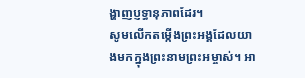ង្ហាញប្ញទ្ធានុភាពដែរ។
សូមលើកតម្កើងព្រះអង្គដែលយាងមកក្នុងព្រះនាមព្រះអម្ចាស់។ អា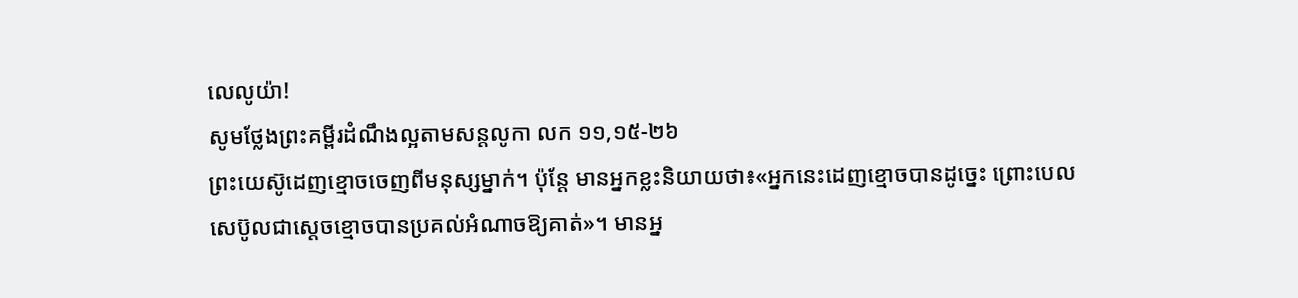លេលូយ៉ា!
សូមថ្លែងព្រះគម្ពីរដំណឹងល្អតាមសន្តលូកា លក ១១,១៥-២៦
ព្រះយេស៊ូដេញខ្មោចចេញពីមនុស្សម្នាក់។ ប៉ុន្ដែ មានអ្នកខ្លះនិយាយថា៖«អ្នកនេះដេញខ្មោចបានដូច្នេះ ព្រោះបេលសេប៊ូលជាស្ដេចខ្មោចបានប្រគល់អំណាចឱ្យគាត់»។ មានអ្ន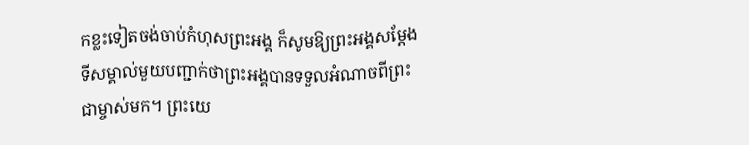កខ្លះទៀតចង់ចាប់កំហុសព្រះអង្គ ក៏សូមឱ្យព្រះអង្គសម្ដែងទីសម្គាល់មួយបញ្ជាក់ថាព្រះអង្គបានទទួលអំណាចពីព្រះជាម្ចាស់មក។ ព្រះយេ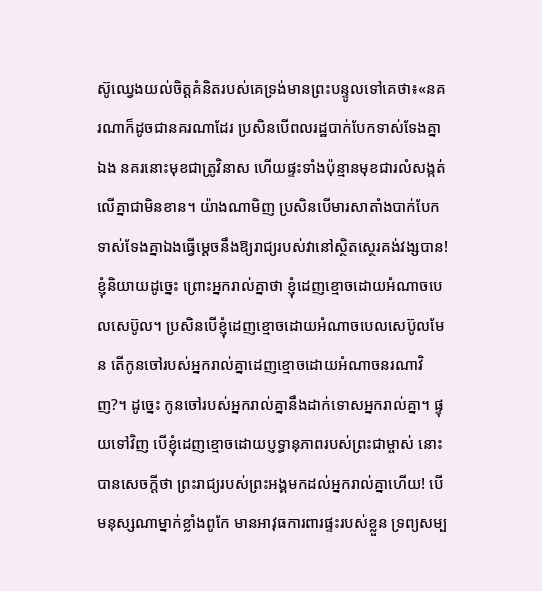ស៊ូឈ្វេងយល់ចិត្តគំនិតរបស់គេទ្រង់មានព្រះបន្ទូលទៅគេថា៖«នគរណាក៏ដូចជានគរណាដែរ ប្រសិនបើពលរដ្ឋបាក់បែកទាស់ទែងគ្នាឯង នគរនោះមុខជាត្រូវិនាស ហើយផ្ទះទាំងប៉ុន្មានមុខជារលំសង្កត់លើគ្នាជាមិនខាន។ យ៉ាងណាមិញ ប្រសិនបើមារសាតាំងបាក់បែកទាស់ទែងគ្នាឯងធ្វើម្ដេចនឹងឱ្យរាជ្យរបស់វានៅស្ថិតស្ថេរគង់វង្សបាន! ខ្ញុំនិយាយដូច្នេះ ព្រោះអ្នករាល់គ្នាថា ខ្ញុំដេញខ្មោចដោយអំណាចបេលសេប៊ូល។ ប្រសិនបើខ្ញុំដេញខ្មោចដោយអំណាចបេលសេប៊ូលមែន តើកូនចៅរបស់អ្នករាល់គ្នាដេញខ្មោចដោយអំណាចនរណាវិញ?។ ដូច្នេះ កូនចៅរបស់អ្នករាល់គ្នានឹងដាក់ទោសអ្នករាល់គ្នា។ ផ្ទុយទៅវិញ បើខ្ញុំដេញខ្មោចដោយប្ញទ្ធានុភាពរបស់ព្រះជាម្ចាស់ នោះបានសេចក្ដីថា ព្រះរាជ្យរបស់ព្រះអង្គមកដល់អ្នករាល់គ្នាហើយ! បើមនុស្សណាម្នាក់ខ្លាំងពូកែ មានអាវុធការពារផ្ទះរបស់ខ្លួន ទ្រព្យសម្ប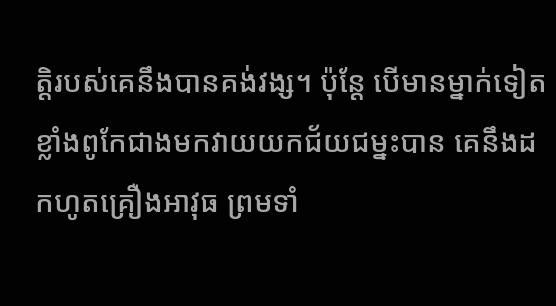ត្ដិរបស់គេនឹងបានគង់វង្ស។ ប៉ុន្ដែ បើមានម្នាក់ទៀតខ្លាំងពូកែជាងមកវាយយកជ័យជម្នះបាន គេនឹងដកហូតគ្រឿងអាវុធ ព្រមទាំ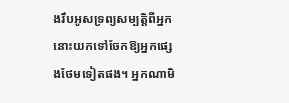ងរឹបអូសទ្រព្យសម្បតិ្តពីអ្នកនោះយកទៅចែកឱ្យអ្នកផ្សេងថែមទៀតផង។ អ្នកណាមិ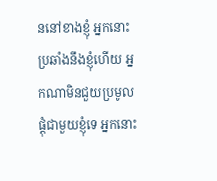ននៅខាងខ្ញុំ អ្នកនោះប្រឆាំងនឹងខ្ញុំហើយ អ្នកណាមិនជួយប្រមូលផ្ដុំជាមួយខ្ញុំទេ អ្នកនោះ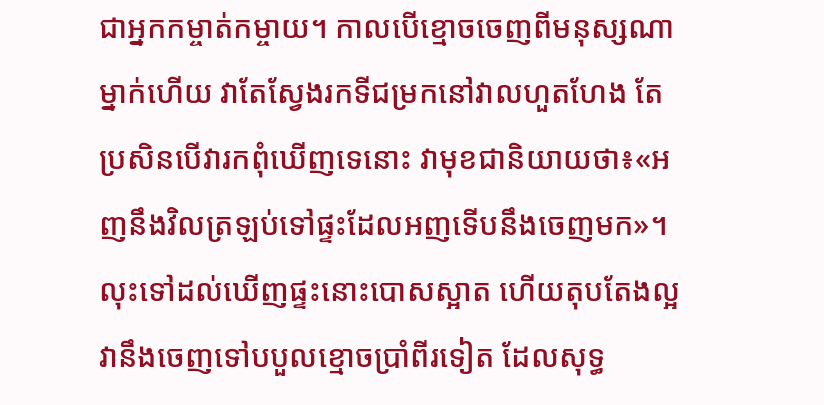ជាអ្នកកម្ចាត់កម្ចាយ។ កាលបើខ្មោចចេញពីមនុស្សណាម្នាក់ហើយ វាតែស្វែងរកទីជម្រកនៅវាលហួតហែង តែប្រសិនបើវារកពុំឃើញទេនោះ វាមុខជានិយាយថា៖«អញនឹងវិលត្រឡប់ទៅផ្ទះដែលអញទើបនឹងចេញមក»។ លុះទៅដល់ឃើញផ្ទះនោះបោសស្អាត ហើយតុបតែងល្អ វានឹងចេញទៅបបួលខ្មោចប្រាំពីរទៀត ដែលសុទ្ធ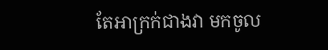តែអាក្រក់ជាងវា មកចូល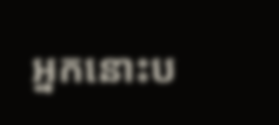អ្នកនោះប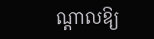ណ្ដាលឱ្យ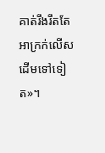គាត់រឹងរឹតតែអាក្រក់លើសដើមទៅទៀត»។